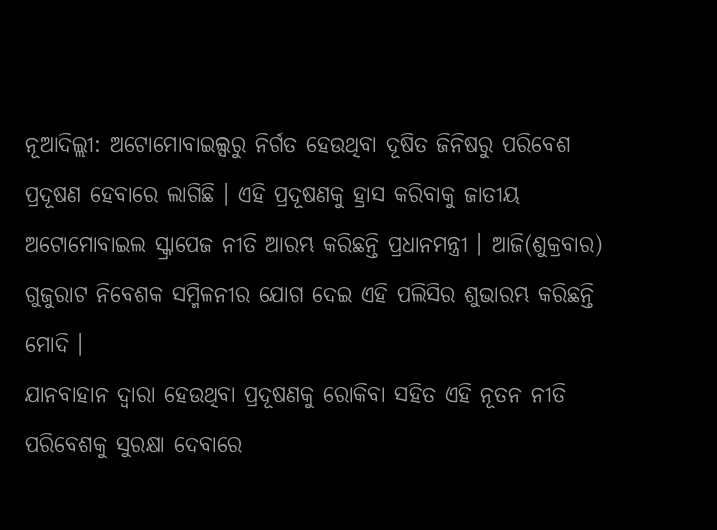ନୂଆଦିଲ୍ଲୀ: ଅଟୋମୋବାଇଲ୍ସରୁ ନିର୍ଗତ ହେଉଥିବା ଦୂଷିତ ଜିନିଷରୁ ପରିବେଶ ପ୍ରଦୂଷଣ ହେବାରେ ଲାଗିଛି । ଏହି ପ୍ରଦୂଷଣକୁ ହ୍ରାସ କରିବାକୁ ଜାତୀୟ ଅଟୋମୋବାଇଲ ସ୍କ୍ରାପେଜ ନୀତି ଆରମ୍ଭ କରିଛନ୍ତି ପ୍ରଧାନମନ୍ତ୍ରୀ । ଆଜି(ଶୁକ୍ରବାର) ଗୁଜୁରାଟ ନିବେଶକ ସମ୍ମିଳନୀର ଯୋଗ ଦେଇ ଏହି ପଲିସିର ଶୁଭାରମ୍ଭ କରିଛନ୍ତି ମୋଦି ।
ଯାନବାହାନ ଦ୍ବାରା ହେଉଥିବା ପ୍ରଦୂଷଣକୁ ରୋକିବା ସହିତ ଏହି ନୂତନ ନୀତି ପରିବେଶକୁ ସୁରକ୍ଷା ଦେବାରେ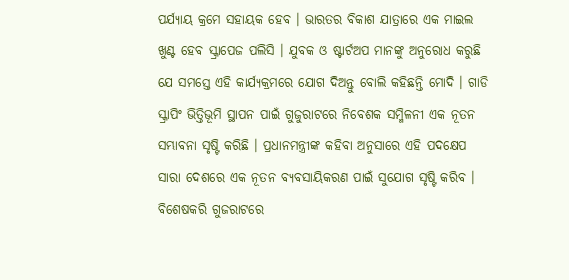ପର୍ଯ୍ୟାୟ କ୍ରମେ ସହାୟକ ହେବ । ଭାରତର ବିକାଶ ଯାତ୍ରାରେ ଏକ ମାଇଲ ଖୁଣ୍ଟ ହେବ ସ୍କ୍ରାପେଜ ପଲିସି । ଯୁବକ ଓ ଷ୍ଟାର୍ଟଅପ ମାନଙ୍କୁ ଅନୁରୋଧ କରୁଛି ଯେ ସମସ୍ତେ ଏହି କାର୍ଯ୍ୟକ୍ରମରେ ଯୋଗ ଦିଅନ୍ତୁ ବୋଲି କହିଛନ୍ତି ମୋଦି । ଗାଡି ସ୍କ୍ରାପିଂ ଭିତ୍ତିଭୂମି ସ୍ଥାପନ ପାଇଁ ଗୁଜୁରାଟରେ ନିବେଶକ ସମ୍ମିଳନୀ ଏକ ନୂତନ ସମ୍ଭାବନା ସୃଷ୍ଟି କରିଛି । ପ୍ରଧାନମନ୍ତ୍ରୀଙ୍କ କହିବା ଅନୁସାରେ ଏହି ପଦକ୍ଷେପ ସାରା ଦେଶରେ ଏକ ନୂତନ ବ୍ୟବସାୟିକରଣ ପାଇଁ ସୁଯୋଗ ସୃଷ୍ଟି କରିବ । ବିଶେଷକରି ଗୁଜରାଟରେ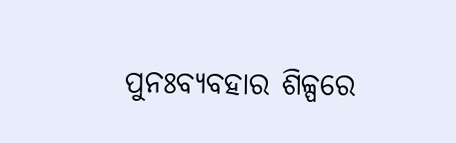ପୁନଃବ୍ୟବହାର ଶିଳ୍ପରେ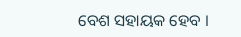ବେଶ ସହାୟକ ହେବ ।